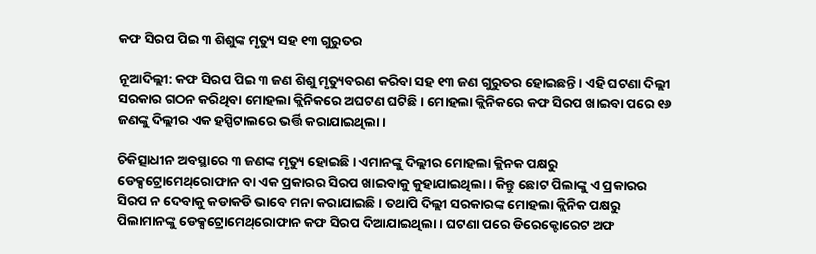କଫ ସିରପ ପିଇ ୩ ଶିଶୁଙ୍କ ମୃତ୍ୟୁ ସହ ୧୩ ଗୁରୁତର

ନୂଆଦିଲ୍ଲୀ: କଫ ସିରପ ପିଇ ୩ ଜଣ ଶିଶୁ ମୃତ୍ୟୁବରଣ କରିବା ସହ ୧୩ ଜଣ ଗୁରୁତର ହୋଇଛନ୍ତି । ଏହି ଘଟଣା ଦିଲ୍ଲୀ ସରକାର ଗଠନ କରିଥିବା ମୋହଲା କ୍ଲିନିକରେ ଅଘଟଣ ଘଟିଛି । ମୋହଲା କ୍ଲିନିକରେ କଫ ସିରପ ଖାଇବା ପରେ ୧୬ ଜଣଙ୍କୁ ଦିଲ୍ଲୀର ଏକ ହସ୍ପିଟାଲରେ ଭର୍ତ୍ତି କରାଯାଇଥିଲା ।

ଚିକିତ୍ସାଧୀନ ଅବସ୍ଥାରେ ୩ ଜଣଙ୍କ ମୃତ୍ୟୁ ହୋଇଛି । ଏମାନଙ୍କୁ ଦିଲ୍ଲୀର ମୋହଲା କ୍ଲିନକ ପକ୍ଷରୁ ଡେକ୍ସଟ୍ରୋମେଥ୍‌ରୋଫାନ ବା ଏକ ପ୍ରକାରର ସିରପ ଖାଇବାକୁ କୁହାଯାଇଥିଲା । କିନ୍ତୁ ଛୋଟ ପିଲାଙ୍କୁ ଏ ପ୍ରକାରର ସିରପ ନ ଦେବାକୁ କଡାକଡି ଭାବେ ମନା କରାଯାଇଛି । ତଥାପି ଦିଲ୍ଲୀ ସରକାରଙ୍କ ମୋହଲା କ୍ଲିନିକ ପକ୍ଷରୁ ପିଲାମାନଙ୍କୁ ଡେକ୍ସଟ୍ରୋମେଥ୍‌ରୋଫାନ କଫ ସିରପ ଦିଆଯାଇଥିଲା । ଘଟଣା ପରେ ଡିରେକ୍ଟୋରେଟ ଅଫ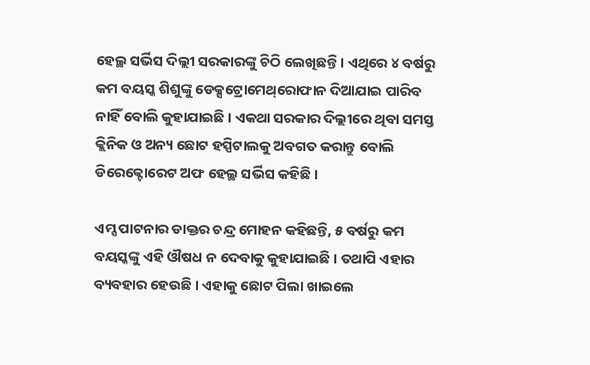ହେଲ୍ଥ ସର୍ଭିସ ଦିଲ୍ଲୀ ସରକାରଙ୍କୁ ଚିଠି ଲେଖିଛନ୍ତି । ଏଥିରେ ୪ ବର୍ଷରୁ କମ ବୟସ୍କ ଶିଶୁଙ୍କୁ ଡେକ୍ସଟ୍ରୋମେଥ୍‌ରୋଫାନ ଦିଆଯାଇ ପାରିବ ନାହିଁ ବୋଲି କୁହାଯାଇଛି । ଏକଥା ସରକାର ଦିଲ୍ଲୀରେ ଥିବା ସମସ୍ତ କ୍ଲିନିକ ଓ ଅନ୍ୟ ଛୋଟ ହସ୍ପିଟାଲକୁ ଅବଗତ କରାନ୍ତୁ ବୋଲି ଡିରେକ୍ଟୋରେଟ ଅଫ ହେଲ୍ଥ ସର୍ଭିସ କହିଛି ।

ଏମ୍ସ ପାଟନାର ଡାକ୍ତର ଚନ୍ଦ୍ର ମୋହନ କହିଛନ୍ତି, ୫ ବର୍ଷରୁ କମ ବୟସ୍କଙ୍କୁ ଏହି ଔଷଧ ନ ଦେବାକୁ କୁହାଯାଇଛି । ତଥାପି ଏହାର ବ୍ୟବହାର ହେଉଛି । ଏହାକୁ ଛୋଟ ପିଲା ଖାଇଲେ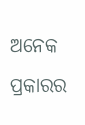ଅନେକ ପ୍ରକାରର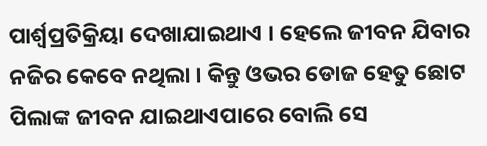ପାର୍ଶ୍ୱପ୍ରତିକ୍ରିୟା ଦେଖାଯାଇଥାଏ । ହେଲେ ଜୀବନ ଯିବାର ନଜିର କେବେ ନଥିଲା । କିନ୍ତୁ ଓଭର ଡୋଜ ହେତୁ ଛୋଟ ପିଲାଙ୍କ ଜୀବନ ଯାଇଥାଏପାରେ ବୋଲି ସେ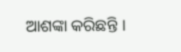ଆଶଙ୍କା କରିଛନ୍ତି ।